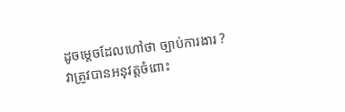ដូចម្តេចដែលហៅថា ច្បាប់ការងារ ? វាត្រូវបានអនុវត្តចំពោះ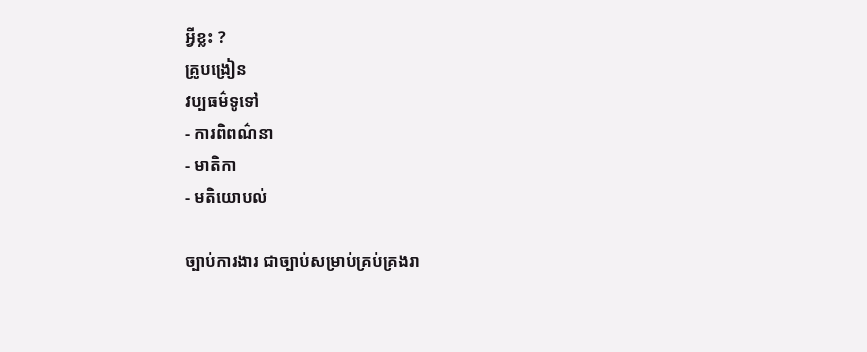អ្វីខ្លះ ?
គ្រូបង្រៀន
វប្បធម៌ទូទៅ
- ការពិពណ៌នា
- មាតិកា
- មតិយោបល់

ច្បាប់ការងារ ជាច្បាប់សម្រាប់គ្រប់គ្រងរា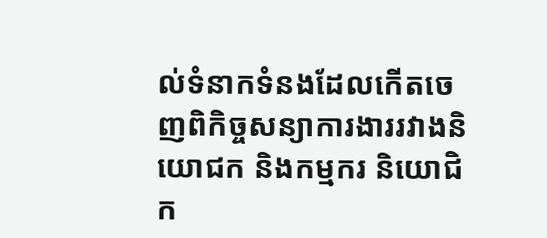ល់ទំនាកទំនងដែលកើតចេញពិកិច្ចសន្យាការងាររវាងនិយោជក និងកម្មករ និយោជិក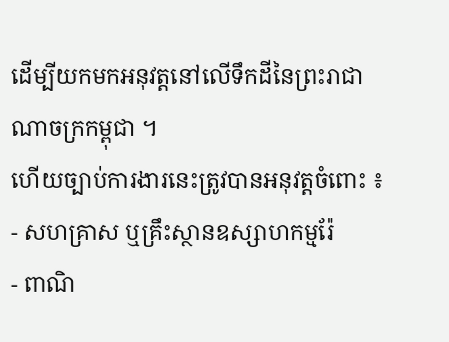ដើម្បីយកមកអនុវត្តនៅលើទឹកដីនៃព្រះរាជាណាចក្រកម្ពុជា ។
ហើយច្បាប់ការងារនេះត្រូវបានអនុវត្តចំពោះ ៖
- សហគ្រាស ឬគ្រឹះស្ថានឧស្សាហកម្មរ៉ែ
- ពាណិ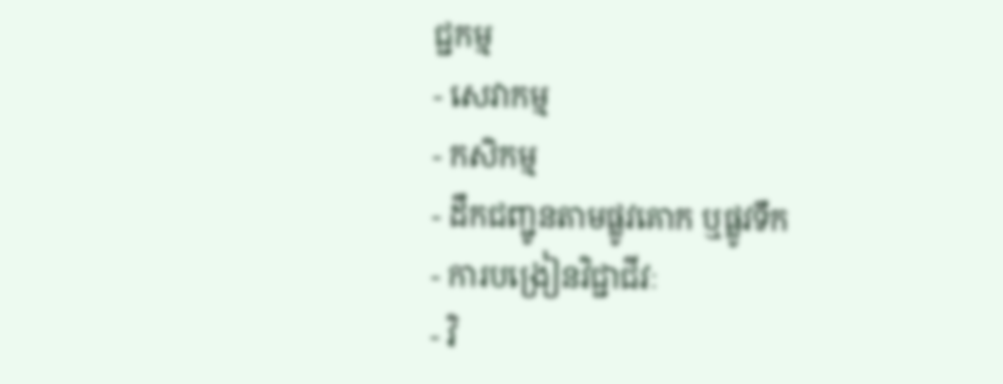ជ្ជកម្ម
- សេវាកម្ម
- កសិកម្ម
- ដឹកជញ្ជូនតាមផ្លូវគោក ឬផ្លូវទឹក
- ការបង្រៀនវិជ្ជាជីវៈ
- វិ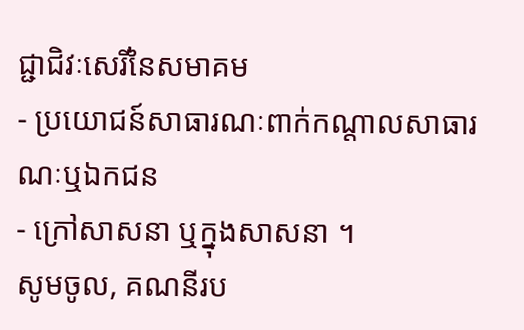ជ្ជាជិវៈសេរីនៃសមាគម
- ប្រយោជន៍សាធារណៈពាក់កណ្តាលសាធារណៈឬឯកជន
- ក្រៅសាសនា ឬក្នុងសាសនា ។
សូមចូល, គណនីរប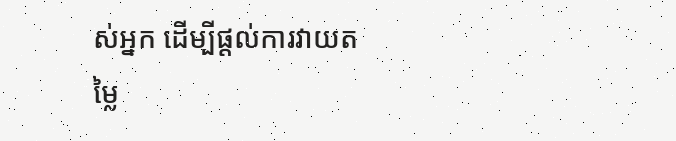ស់អ្នក ដើម្បីផ្តល់ការវាយតម្លៃ